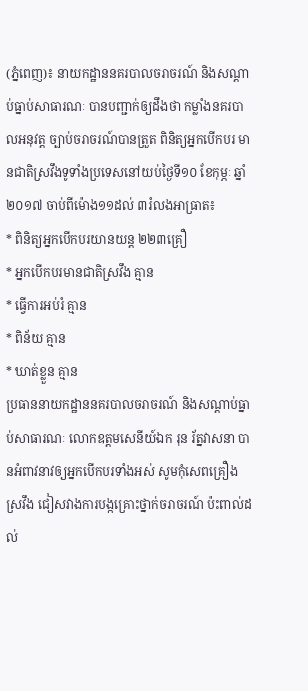(ភ្នំពេញ)៖ នាយកដ្ឋាននគរបាលចរាចរណ៍ និងសណ្តាប់ធ្នាប់សាធារណៈ បានបញ្ជាក់ឲ្យដឹងថា កម្លាំងនគរបាលអនុវត្ត ច្បាប់ចរាចរណ៍បានត្រួត ពិនិត្យអ្នកបើកបរ មានជាតិស្រវឹងទូទាំងប្រទេសនៅយប់ថ្ងៃទី១០ ខែកុម្ភៈ ឆ្នាំ២០១៧ ចាប់ពីម៉ោង១១ដល់ ៣រំលងអាធ្រាត៖
* ពិនិត្យអ្នកបើកបរយានយន្ត ២២៣គ្រឿ
* អ្នកបើកបរមានជាតិស្រវឹង គ្មាន
* ធ្វើការអប់រំ គ្មាន
* ពិន័យ គ្មាន
* ឃាត់ខ្លួន គ្មាន
ប្រធាននាយកដ្ឋាននគរបាលចរាចរណ៍ និងសណ្តាប់ធ្នាប់សាធារណៈ លោកឧត្តមសេនីយ៍ឯក រុន រ័ត្នវាសនា បានអំពាវនាវឲ្យអ្នកបើកបរទាំងអស់ សូមកុំសេពគ្រឿងស្រវឹង ជៀសវាងការបង្កគ្រោះថ្នាក់ចរាចរណ៍ ប៉ះពាល់ដល់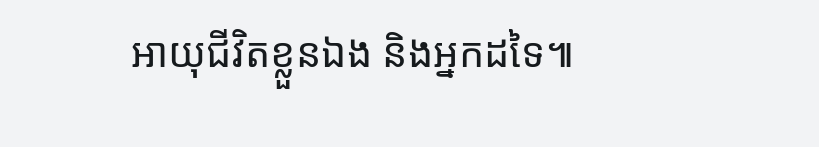អាយុជីវិតខ្លួនឯង និងអ្នកដទៃ៕